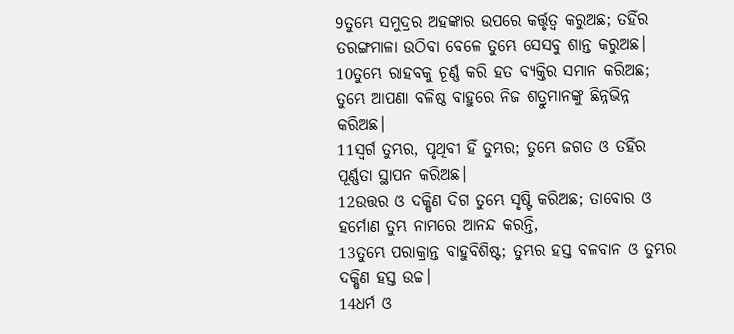9ତୁମ୍ଭେ ସମୁଦ୍ରର ଅହଙ୍କାର ଉପରେ କର୍ତ୍ତୃତ୍ୱ କରୁଅଛ; ତହିଁର ତରଙ୍ଗମାଳା ଉଠିବା ବେଳେ ତୁମ୍ଭେ ସେସବୁ ଶାନ୍ତ କରୁଅଛ।
10ତୁମ୍ଭେ ରାହବକୁ ଚୂର୍ଣ୍ଣ କରି ହତ ବ୍ୟକ୍ତିର ସମାନ କରିଅଛ; ତୁମ୍ଭେ ଆପଣା ବଳିଷ୍ଠ ବାହୁରେ ନିଜ ଶତ୍ରୁମାନଙ୍କୁ ଛିନ୍ନଭିନ୍ନ କରିଅଛ।
11ସ୍ୱର୍ଗ ତୁମ୍ଭର, ପୃଥିବୀ ହିଁ ତୁମ୍ଭର; ତୁମ୍ଭେ ଜଗତ ଓ ତହିଁର ପୂର୍ଣ୍ଣତା ସ୍ଥାପନ କରିଅଛ।
12ଉତ୍ତର ଓ ଦକ୍ଷିଣ ଦିଗ ତୁମ୍ଭେ ସୃଷ୍ଟି କରିଅଛ; ତାବୋର ଓ ହର୍ମୋଣ ତୁମ୍ଭ ନାମରେ ଆନନ୍ଦ କରନ୍ତି,
13ତୁମ୍ଭେ ପରାକ୍ରାନ୍ତ ବାହୁବିଶିଷ୍ଟ; ତୁମ୍ଭର ହସ୍ତ ବଳବାନ ଓ ତୁମ୍ଭର ଦକ୍ଷିଣ ହସ୍ତ ଉଚ୍ଚ।
14ଧର୍ମ ଓ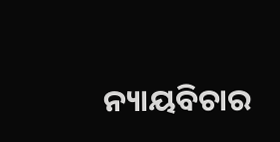ନ୍ୟାୟବିଚାର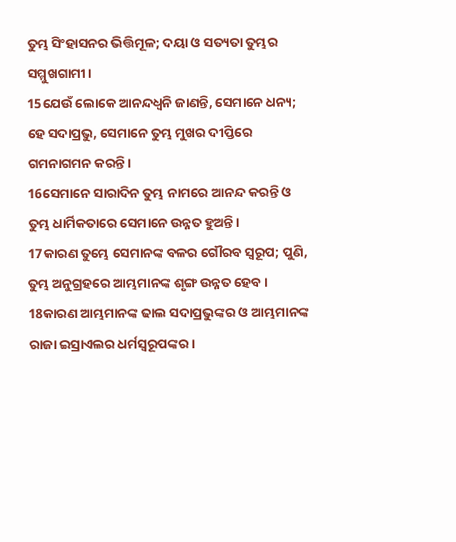ତୁମ୍ଭ ସିଂହାସନର ଭିତ୍ତିମୂଳ; ଦୟା ଓ ସତ୍ୟତା ତୁମ୍ଭର ସମ୍ମୁଖଗାମୀ।
15ଯେଉଁ ଲୋକେ ଆନନ୍ଦଧ୍ୱନି ଜାଣନ୍ତି, ସେମାନେ ଧନ୍ୟ; ହେ ସଦାପ୍ରଭୁ, ସେମାନେ ତୁମ୍ଭ ମୁଖର ଦୀପ୍ତିରେ ଗମନାଗମନ କରନ୍ତି।
16ସେମାନେ ସାରାଦିନ ତୁମ୍ଭ ନାମରେ ଆନନ୍ଦ କରନ୍ତି ଓ ତୁମ୍ଭ ଧାର୍ମିକତାରେ ସେମାନେ ଉନ୍ନତ ହୁଅନ୍ତି।
17କାରଣ ତୁମ୍ଭେ ସେମାନଙ୍କ ବଳର ଗୌରବ ସ୍ୱରୂପ; ପୁଣି, ତୁମ୍ଭ ଅନୁଗ୍ରହରେ ଆମ୍ଭମାନଙ୍କ ଶୃଙ୍ଗ ଉନ୍ନତ ହେବ।
18କାରଣ ଆମ୍ଭମାନଙ୍କ ଢାଲ ସଦାପ୍ରଭୁଙ୍କର ଓ ଆମ୍ଭମାନଙ୍କ ରାଜା ଇସ୍ରାଏଲର ଧର୍ମସ୍ୱରୂପଙ୍କର।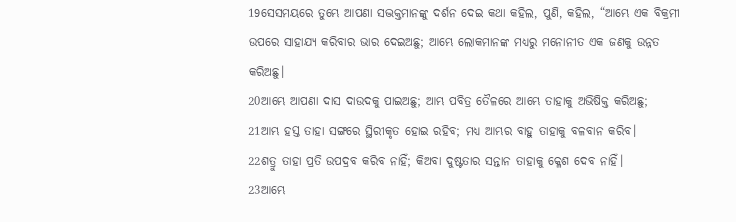19ସେସମୟରେ ତୁମ୍ଭେ ଆପଣା ସଦ୍ଭକ୍ତମାନଙ୍କୁ ଦର୍ଶନ ଦେଇ କଥା କହିଲ, ପୁଣି, କହିଲ, “ଆମ୍ଭେ ଏକ ବିକ୍ରମୀ ଉପରେ ସାହାଯ୍ୟ କରିବାର ଭାର ଦେଇଅଛୁ; ଆମ୍ଭେ ଲୋକମାନଙ୍କ ମଧ୍ୟରୁ ମନୋନୀତ ଏକ ଜଣକୁ ଉନ୍ନତ କରିଅଛୁ।
20ଆମ୍ଭେ ଆପଣା ଦାସ ଦାଉଦକୁ ପାଇଅଛୁ; ଆମ୍ଭ ପବିତ୍ର ତୈଳରେ ଆମ୍ଭେ ତାହାକୁ ଅଭିଷିକ୍ତ କରିଅଛୁ;
21ଆମ୍ଭ ହସ୍ତ ତାହା ସଙ୍ଗରେ ସ୍ଥିରୀକୃତ ହୋଇ ରହିବ; ମଧ୍ୟ ଆମ୍ଭର ବାହୁ ତାହାକୁ ବଳବାନ କରିବ।
22ଶତ୍ରୁ ତାହା ପ୍ରତି ଉପଦ୍ରବ କରିବ ନାହିଁ; କିଅବା ଦୁଷ୍ଟତାର ସନ୍ତାନ ତାହାକୁ କ୍ଳେଶ ଦେବ ନାହିଁ।
23ଆମ୍ଭେ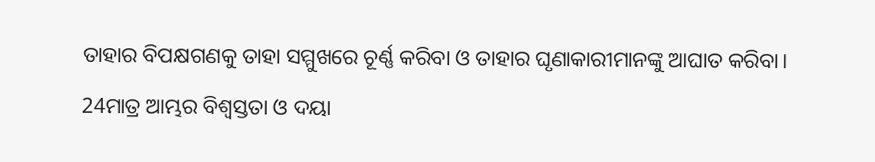ତାହାର ବିପକ୍ଷଗଣକୁ ତାହା ସମ୍ମୁଖରେ ଚୂର୍ଣ୍ଣ କରିବା ଓ ତାହାର ଘୃଣାକାରୀମାନଙ୍କୁ ଆଘାତ କରିବା।
24ମାତ୍ର ଆମ୍ଭର ବିଶ୍ୱସ୍ତତା ଓ ଦୟା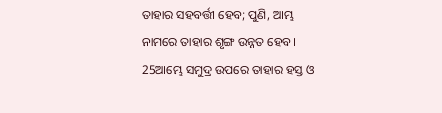ତାହାର ସହବର୍ତ୍ତୀ ହେବ; ପୁଣି, ଆମ୍ଭ ନାମରେ ତାହାର ଶୃଙ୍ଗ ଉନ୍ନତ ହେବ।
25ଆମ୍ଭେ ସମୁଦ୍ର ଉପରେ ତାହାର ହସ୍ତ ଓ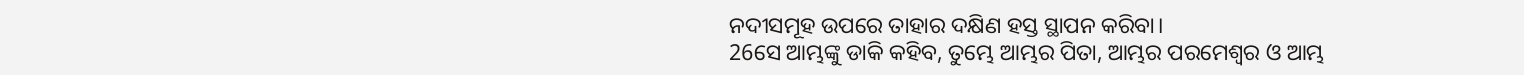ନଦୀସମୂହ ଉପରେ ତାହାର ଦକ୍ଷିଣ ହସ୍ତ ସ୍ଥାପନ କରିବା।
26ସେ ଆମ୍ଭଙ୍କୁ ଡାକି କହିବ, ତୁମ୍ଭେ ଆମ୍ଭର ପିତା, ଆମ୍ଭର ପରମେଶ୍ୱର ଓ ଆମ୍ଭ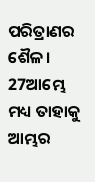ପରିତ୍ରାଣର ଶୈଳ।
27ଆମ୍ଭେ ମଧ୍ୟ ତାହାକୁ ଆମ୍ଭର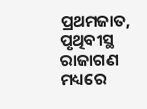ପ୍ରଥମଜାତ, ପୃଥିବୀସ୍ଥ ରାଜାଗଣ ମଧ୍ୟରେ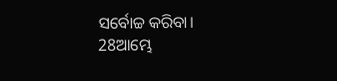ସର୍ବୋଚ୍ଚ କରିବା।
28ଆମ୍ଭେ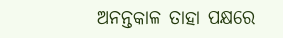ଅନନ୍ତକାଳ ତାହା ପକ୍ଷରେ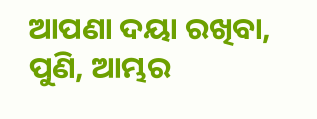ଆପଣା ଦୟା ରଖିବା, ପୁଣି, ଆମ୍ଭର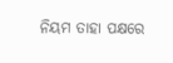ନିୟମ ତାହା ପକ୍ଷରେ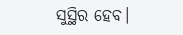ସୁସ୍ଥିର ହେବ।